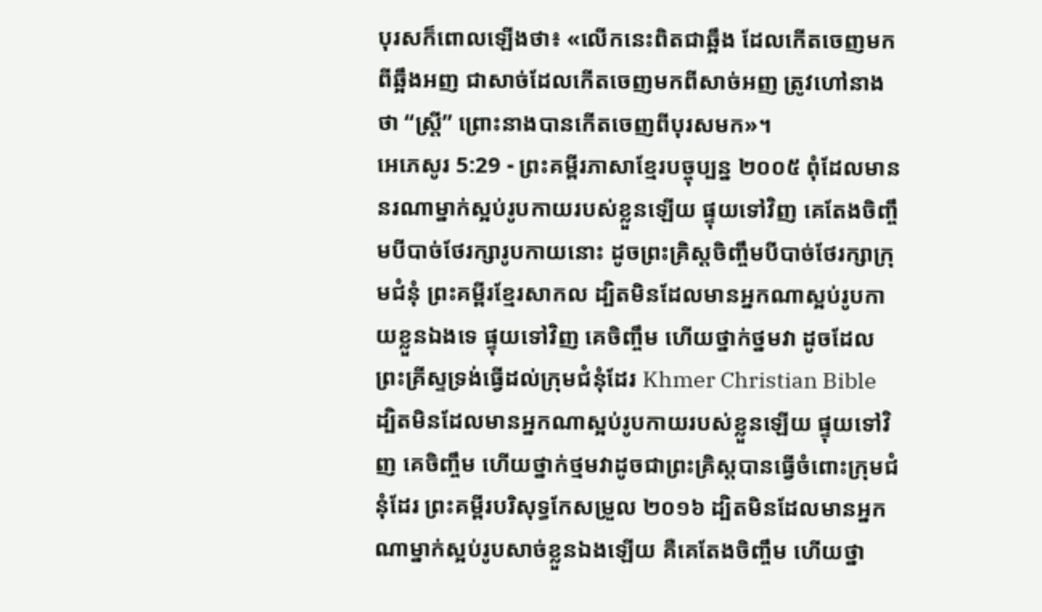បុរសក៏ពោលឡើងថា៖ «លើកនេះពិតជាឆ្អឹង ដែលកើតចេញមកពីឆ្អឹងអញ ជាសាច់ដែលកើតចេញមកពីសាច់អញ ត្រូវហៅនាងថា “ស្ត្រី” ព្រោះនាងបានកើតចេញពីបុរសមក»។
អេភេសូរ 5:29 - ព្រះគម្ពីរភាសាខ្មែរបច្ចុប្បន្ន ២០០៥ ពុំដែលមាននរណាម្នាក់ស្អប់រូបកាយរបស់ខ្លួនឡើយ ផ្ទុយទៅវិញ គេតែងចិញ្ចឹមបីបាច់ថែរក្សារូបកាយនោះ ដូចព្រះគ្រិស្តចិញ្ចឹមបីបាច់ថែរក្សាក្រុមជំនុំ ព្រះគម្ពីរខ្មែរសាកល ដ្បិតមិនដែលមានអ្នកណាស្អប់រូបកាយខ្លួនឯងទេ ផ្ទុយទៅវិញ គេចិញ្ចឹម ហើយថ្នាក់ថ្នមវា ដូចដែលព្រះគ្រីស្ទទ្រង់ធ្វើដល់ក្រុមជំនុំដែរ Khmer Christian Bible ដ្បិតមិនដែលមានអ្នកណាស្អប់រូបកាយរបស់ខ្លួនឡើយ ផ្ទុយទៅវិញ គេចិញ្ចឹម ហើយថ្នាក់ថ្មមវាដូចជាព្រះគ្រិស្ដបានធ្វើចំពោះក្រុមជំនុំដែរ ព្រះគម្ពីរបរិសុទ្ធកែសម្រួល ២០១៦ ដ្បិតមិនដែលមានអ្នកណាម្នាក់ស្អប់រូបសាច់ខ្លួនឯងឡើយ គឺគេតែងចិញ្ចឹម ហើយថ្នា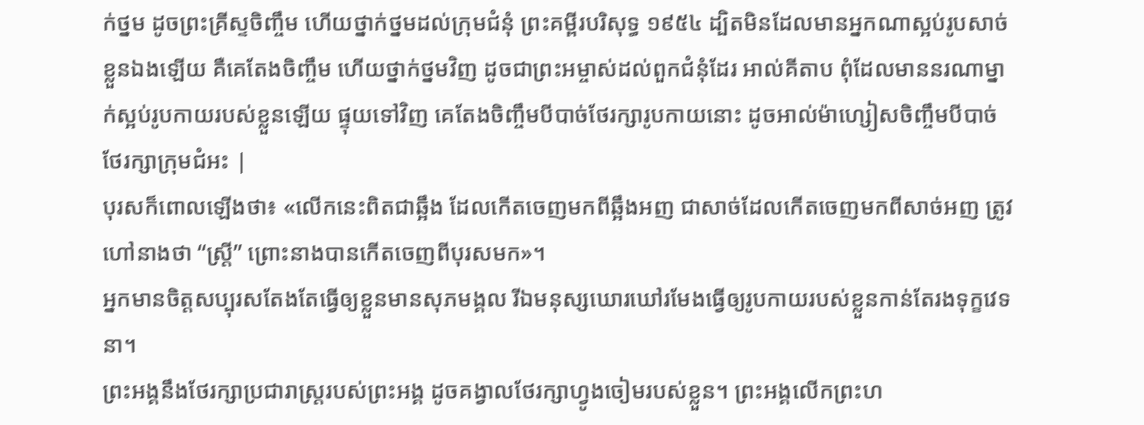ក់ថ្នម ដូចព្រះគ្រីស្ទចិញ្ចឹម ហើយថ្នាក់ថ្នមដល់ក្រុមជំនុំ ព្រះគម្ពីរបរិសុទ្ធ ១៩៥៤ ដ្បិតមិនដែលមានអ្នកណាស្អប់រូបសាច់ខ្លួនឯងឡើយ គឺគេតែងចិញ្ចឹម ហើយថ្នាក់ថ្នមវិញ ដូចជាព្រះអម្ចាស់ដល់ពួកជំនុំដែរ អាល់គីតាប ពុំដែលមាននរណាម្នាក់ស្អប់រូបកាយរបស់ខ្លួនឡើយ ផ្ទុយទៅវិញ គេតែងចិញ្ចឹមបីបាច់ថែរក្សារូបកាយនោះ ដូចអាល់ម៉ាហ្សៀសចិញ្ចឹមបីបាច់ថែរក្សាក្រុមជំអះ |
បុរសក៏ពោលឡើងថា៖ «លើកនេះពិតជាឆ្អឹង ដែលកើតចេញមកពីឆ្អឹងអញ ជាសាច់ដែលកើតចេញមកពីសាច់អញ ត្រូវហៅនាងថា “ស្ត្រី” ព្រោះនាងបានកើតចេញពីបុរសមក»។
អ្នកមានចិត្តសប្បុរសតែងតែធ្វើឲ្យខ្លួនមានសុភមង្គល រីឯមនុស្សឃោរឃៅរមែងធ្វើឲ្យរូបកាយរបស់ខ្លួនកាន់តែរងទុក្ខវេទនា។
ព្រះអង្គនឹងថែរក្សាប្រជារាស្ត្ររបស់ព្រះអង្គ ដូចគង្វាលថែរក្សាហ្វូងចៀមរបស់ខ្លួន។ ព្រះអង្គលើកព្រះហ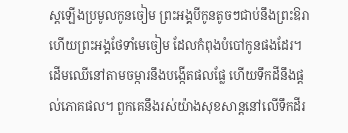ស្ដឡើងប្រមូលកូនចៀម ព្រះអង្គបីកូនតូចៗជាប់នឹងព្រះឱរា ហើយព្រះអង្គថែទាំមេចៀម ដែលកំពុងបំបៅកូនផងដែរ។
ដើមឈើនៅតាមចម្ការនឹងបង្កើតផលផ្លែ ហើយទឹកដីនឹងផ្ដល់ភោគផល។ ពួកគេនឹងរស់យ៉ាងសុខសាន្តនៅលើទឹកដីរ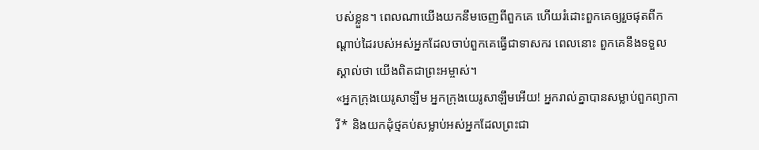បស់ខ្លួន។ ពេលណាយើងយកនឹមចេញពីពួកគេ ហើយរំដោះពួកគេឲ្យរួចផុតពីកណ្ដាប់ដៃរបស់អស់អ្នកដែលចាប់ពួកគេធ្វើជាទាសករ ពេលនោះ ពួកគេនឹងទទួលស្គាល់ថា យើងពិតជាព្រះអម្ចាស់។
«អ្នកក្រុងយេរូសាឡឹម អ្នកក្រុងយេរូសាឡឹមអើយ! អ្នករាល់គ្នាបានសម្លាប់ពួកព្យាការី* និងយកដុំថ្មគប់សម្លាប់អស់អ្នកដែលព្រះជា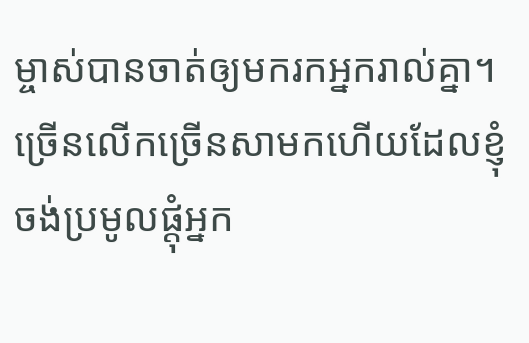ម្ចាស់បានចាត់ឲ្យមករកអ្នករាល់គ្នា។ ច្រើនលើកច្រើនសាមកហើយដែលខ្ញុំចង់ប្រមូលផ្ដុំអ្នក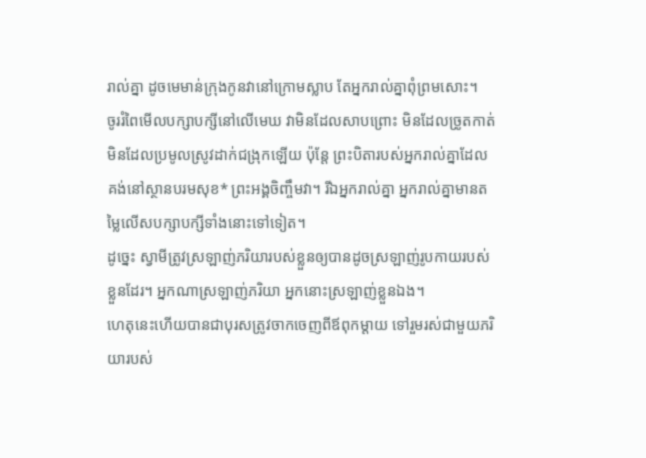រាល់គ្នា ដូចមេមាន់ក្រុងកូនវានៅក្រោមស្លាប តែអ្នករាល់គ្នាពុំព្រមសោះ។
ចូររំពៃមើលបក្សាបក្សីនៅលើមេឃ វាមិនដែលសាបព្រោះ មិនដែលច្រូតកាត់ មិនដែលប្រមូលស្រូវដាក់ជង្រុកឡើយ ប៉ុន្តែ ព្រះបិតារបស់អ្នករាល់គ្នាដែលគង់នៅស្ថានបរមសុខ* ព្រះអង្គចិញ្ចឹមវា។ រីឯអ្នករាល់គ្នា អ្នករាល់គ្នាមានតម្លៃលើសបក្សាបក្សីទាំងនោះទៅទៀត។
ដូច្នេះ ស្វាមីត្រូវស្រឡាញ់ភរិយារបស់ខ្លួនឲ្យបានដូចស្រឡាញ់រូបកាយរបស់ខ្លួនដែរ។ អ្នកណាស្រឡាញ់ភរិយា អ្នកនោះស្រឡាញ់ខ្លួនឯង។
ហេតុនេះហើយបានជាបុរសត្រូវចាកចេញពីឪពុកម្ដាយ ទៅរួមរស់ជាមួយភរិយារបស់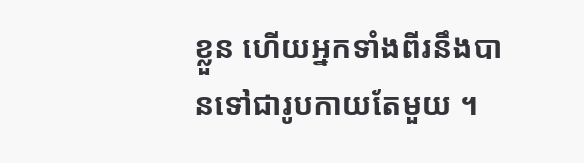ខ្លួន ហើយអ្នកទាំងពីរនឹងបានទៅជារូបកាយតែមួយ ។